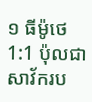១ ធីម៉ូថេ
1:1 ប៉ុលជាសាវ័ករប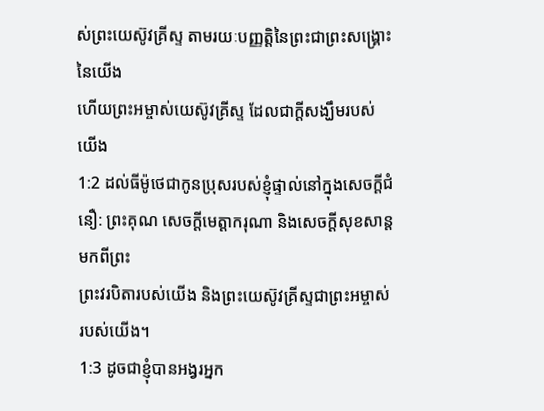ស់ព្រះយេស៊ូវគ្រីស្ទ តាមរយៈបញ្ញត្តិនៃព្រះជាព្រះសង្គ្រោះនៃយើង
ហើយព្រះអម្ចាស់យេស៊ូវគ្រីស្ទ ដែលជាក្តីសង្ឃឹមរបស់យើង
1:2 ដល់ធីម៉ូថេជាកូនប្រុសរបស់ខ្ញុំផ្ទាល់នៅក្នុងសេចក្ដីជំនឿ: ព្រះគុណ សេចក្ដីមេត្តាករុណា និងសេចក្ដីសុខសាន្តមកពីព្រះ
ព្រះវរបិតារបស់យើង និងព្រះយេស៊ូវគ្រីស្ទជាព្រះអម្ចាស់របស់យើង។
1:3 ដូចជាខ្ញុំបានអង្វរអ្នក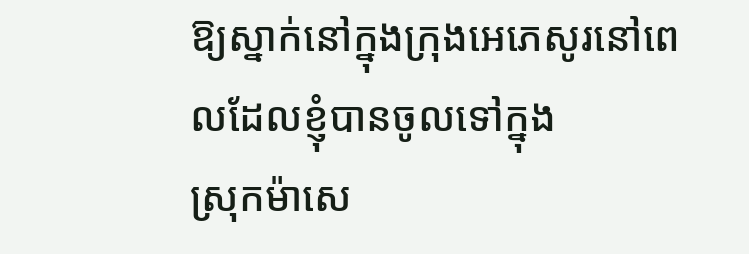ឱ្យស្នាក់នៅក្នុងក្រុងអេភេសូរនៅពេលដែលខ្ញុំបានចូលទៅក្នុង
ស្រុកម៉ាសេ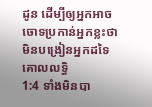ដូន ដើម្បីឲ្យអ្នកអាចចោទប្រកាន់អ្នកខ្លះថាមិនបង្រៀនអ្នកដទៃ
គោលលទ្ធិ
1:4 ទាំងមិនបា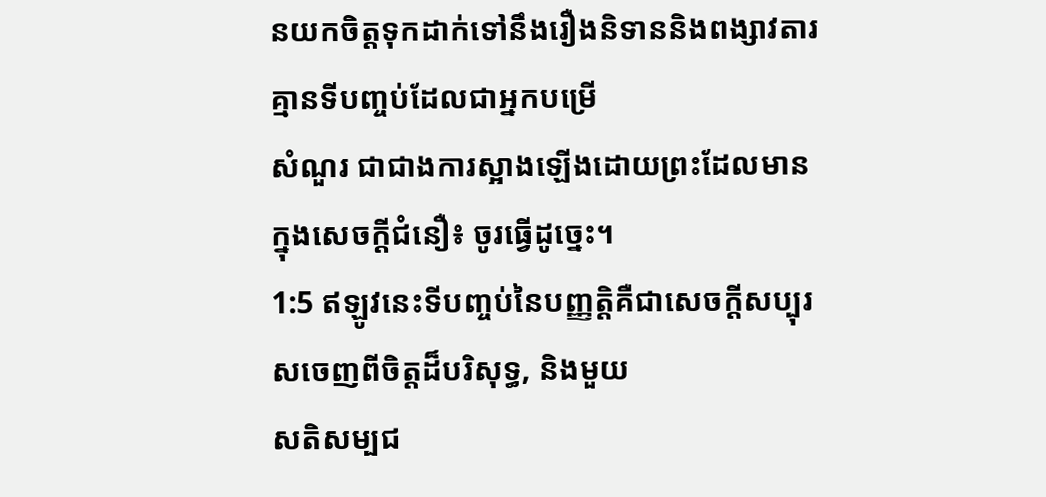នយកចិត្តទុកដាក់ទៅនឹងរឿងនិទាននិងពង្សាវតារគ្មានទីបញ្ចប់ដែលជាអ្នកបម្រើ
សំណួរ ជាជាងការស្អាងឡើងដោយព្រះដែលមានក្នុងសេចក្តីជំនឿ៖ ចូរធ្វើដូច្នេះ។
1:5 ឥឡូវនេះទីបញ្ចប់នៃបញ្ញត្តិគឺជាសេចក្ដីសប្បុរសចេញពីចិត្តដ៏បរិសុទ្ធ, និងមួយ
សតិសម្បជ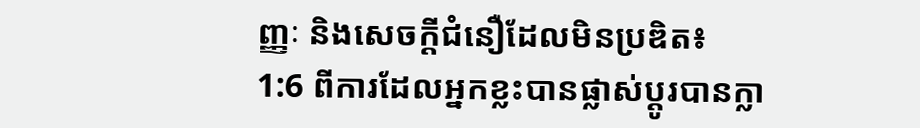ញ្ញៈ និងសេចក្តីជំនឿដែលមិនប្រឌិត៖
1:6 ពីការដែលអ្នកខ្លះបានផ្លាស់ប្តូរបានក្លា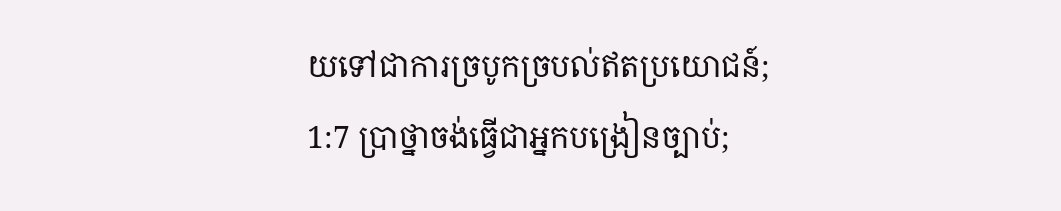យទៅជាការច្របូកច្របល់ឥតប្រយោជន៍;
1:7 ប្រាថ្នាចង់ធ្វើជាអ្នកបង្រៀនច្បាប់;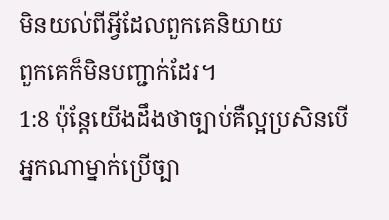មិនយល់ពីអ្វីដែលពួកគេនិយាយ
ពួកគេក៏មិនបញ្ជាក់ដែរ។
1:8 ប៉ុន្តែយើងដឹងថាច្បាប់គឺល្អប្រសិនបើអ្នកណាម្នាក់ប្រើច្បា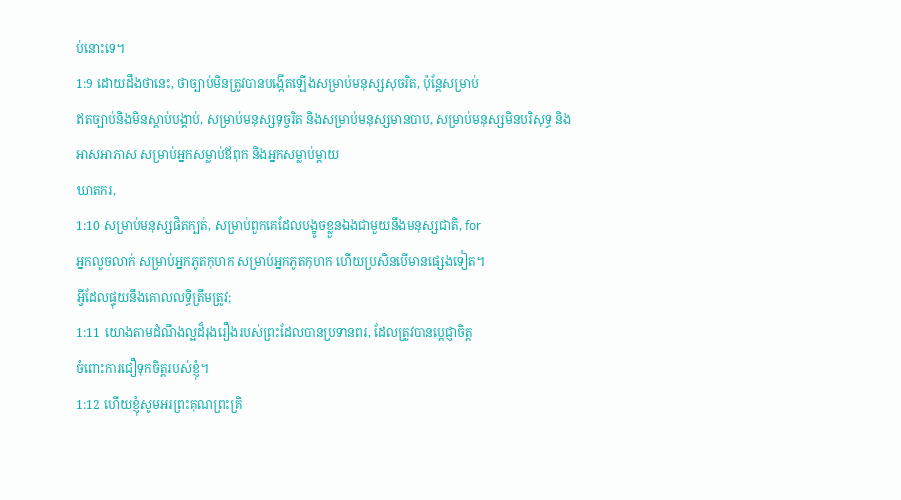ប់នោះទេ។
1:9 ដោយដឹងថានេះ, ថាច្បាប់មិនត្រូវបានបង្កើតឡើងសម្រាប់មនុស្សសុចរិត, ប៉ុន្តែសម្រាប់
ឥតច្បាប់និងមិនស្តាប់បង្គាប់, សម្រាប់មនុស្សទុច្ចរិត និងសម្រាប់មនុស្សមានបាប, សម្រាប់មនុស្សមិនបរិសុទ្ធ និង
អាសអាភាស សម្រាប់អ្នកសម្លាប់ឪពុក និងអ្នកសម្លាប់ម្ដាយ
ឃាតករ,
1:10 សម្រាប់មនុស្សផិតក្បត់, សម្រាប់ពួកគេដែលបង្ខូចខ្លួនឯងជាមួយនឹងមនុស្សជាតិ, for
អ្នកលួចលាក់ សម្រាប់អ្នកភូតកុហក សម្រាប់អ្នកភូតកុហក ហើយប្រសិនបើមានផ្សេងទៀត។
អ្វីដែលផ្ទុយនឹងគោលលទ្ធិត្រឹមត្រូវ;
1:11 យោងតាមដំណឹងល្អដ៏រុងរឿងរបស់ព្រះដែលបានប្រទានពរ, ដែលត្រូវបានប្តេជ្ញាចិត្ត
ចំពោះការជឿទុកចិត្តរបស់ខ្ញុំ។
1:12 ហើយខ្ញុំសូមអរព្រះគុណព្រះគ្រិ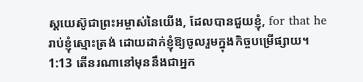ស្ដយេស៊ូជាព្រះអម្ចាស់នៃយើង, ដែលបានជួយខ្ញុំ, for that he
រាប់ខ្ញុំស្មោះត្រង់ ដោយដាក់ខ្ញុំឱ្យចូលរួមក្នុងកិច្ចបម្រើផ្សាយ។
1:13 តើនរណានៅមុននឹងជាអ្នក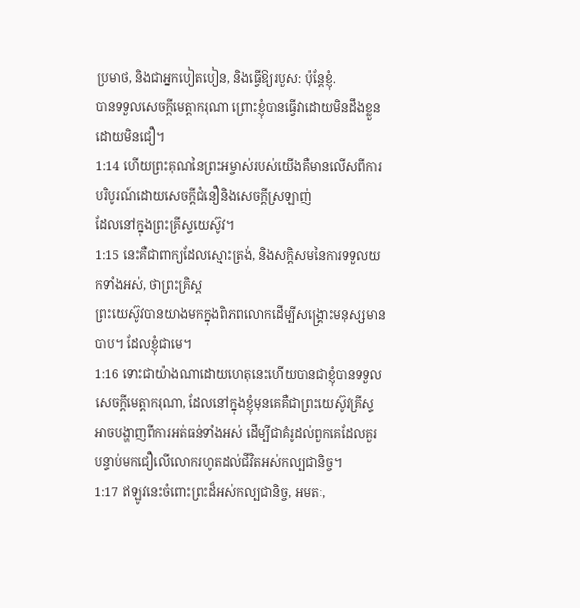ប្រមាថ, និងជាអ្នកបៀតបៀន, និងធ្វើឱ្យរបួស: ប៉ុន្តែខ្ញុំ.
បានទទួលសេចក្ដីមេត្ដាករុណា ព្រោះខ្ញុំបានធ្វើវាដោយមិនដឹងខ្លួន ដោយមិនជឿ។
1:14 ហើយព្រះគុណនៃព្រះអម្ចាស់របស់យើងគឺមានលើសពីការបរិបូរណ៍ដោយសេចក្ដីជំនឿនិងសេចក្ដីស្រឡាញ់
ដែលនៅក្នុងព្រះគ្រីស្ទយេស៊ូវ។
1:15 នេះគឺជាពាក្យដែលស្មោះត្រង់, និងសក្ដិសមនៃការទទួលយកទាំងអស់, ថាព្រះគ្រិស្ដ
ព្រះយេស៊ូវបានយាងមកក្នុងពិភពលោកដើម្បីសង្គ្រោះមនុស្សមានបាប។ ដែលខ្ញុំជាមេ។
1:16 ទោះជាយ៉ាងណាដោយហេតុនេះហើយបានជាខ្ញុំបានទទួលសេចក្ដីមេត្ដាករុណា, ដែលនៅក្នុងខ្ញុំមុនគេគឺជាព្រះយេស៊ូវគ្រីស្ទ
អាចបង្ហាញពីការអត់ធន់ទាំងអស់ ដើម្បីជាគំរូដល់ពួកគេដែលគួរ
បន្ទាប់មកជឿលើលោករហូតដល់ជីវិតអស់កល្បជានិច្ច។
1:17 ឥឡូវនេះចំពោះព្រះដ៏អស់កល្បជានិច្ច, អមតៈ,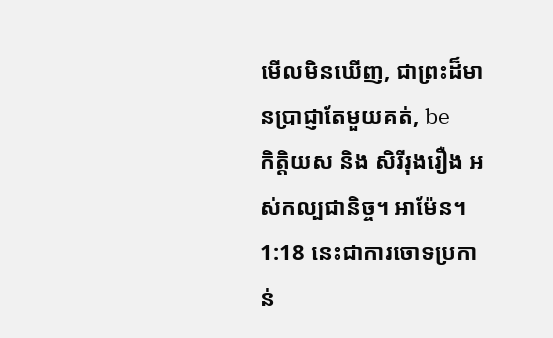មើលមិនឃើញ, ជាព្រះដ៏មានប្រាជ្ញាតែមួយគត់, be
កិត្តិយស និង សិរីរុងរឿង អស់កល្បជានិច្ច។ អាម៉ែន។
1:18 នេះជាការចោទប្រកាន់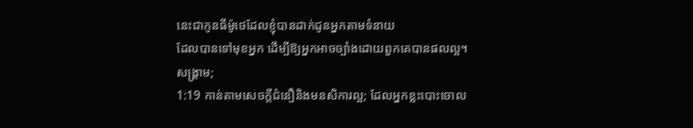នេះជាកូនធីម៉ូថេដែលខ្ញុំបានដាក់ជូនអ្នកតាមទំនាយ
ដែលបានទៅមុខអ្នក ដើម្បីឱ្យអ្នកអាចច្បាំងដោយពួកគេបានផលល្អ។
សង្គ្រាម;
1:19 កាន់តាមសេចក្ដីជំនឿនិងមនសិការល្អ; ដែលអ្នកខ្លះបោះចោល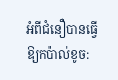អំពីជំនឿបានធ្វើឱ្យកប៉ាល់ខូច: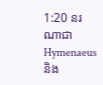1:20 នរណាជា Hymenaeus និង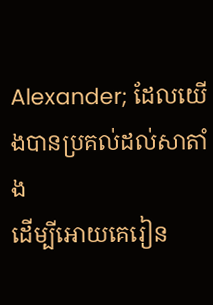Alexander; ដែលយើងបានប្រគល់ដល់សាតាំង
ដើម្បីអោយគេរៀន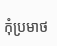កុំប្រមាថ